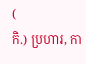(
កិ.) ប្រហារ, កា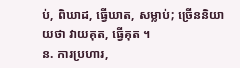ប់, ពិឃាដ, ធ្វើឃាត, សម្លាប់; ច្រើននិយាយថា វាយគុត, ធ្វើគុត ។
ន. ការប្រហារ,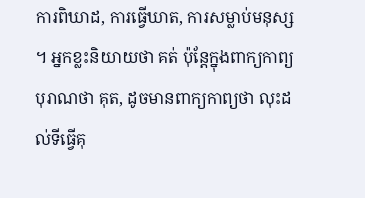ការពិឃាដ, ការធ្វើឃាត, ការសម្លាប់មនុស្ស ។ អ្នកខ្លះនិយាយថា គត់ ប៉ុន្តែក្នុងពាក្យកាព្យបុរាណថា គុត, ដូចមានពាក្យកាព្យថា លុះដល់ទីធ្វើគុ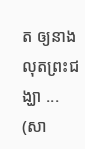ត ឲ្យនាងលុតព្រះជង្ឃា ... (សា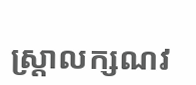ស្ត្រាលក្សណវ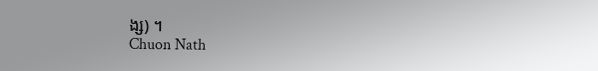ង្ស) ។
Chuon Nath